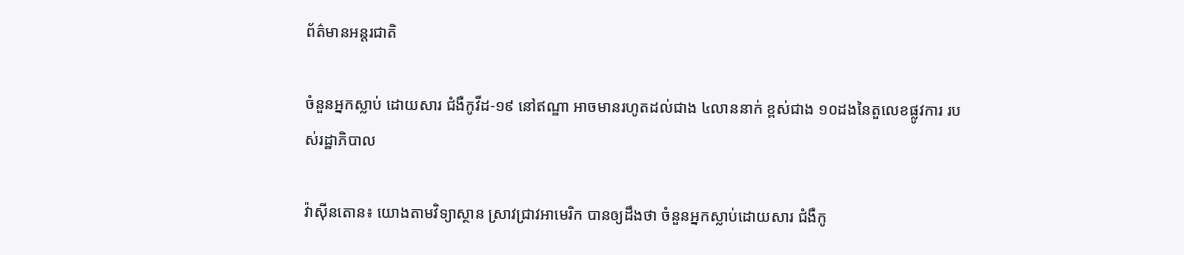ព័ត៌មានអន្តរជាតិ

ចំនួនអ្នកស្លាប់ ដោយសារ ជំងឺកូវីដ-១៩ នៅឥណ្ឌា អាចមានរហូតដល់ជាង ៤លាននាក់ ខ្ពស់ជាង ១០ដងនៃតួលេខផ្លូវការ របស់រដ្ឋាភិបាល

វ៉ាស៊ីនតោន៖ យោងតាមវិទ្យាស្ថាន ស្រាវជ្រាវអាមេរិក បានឲ្យដឹងថា ចំនួនអ្នកស្លាប់ដោយសារ ជំងឺកូ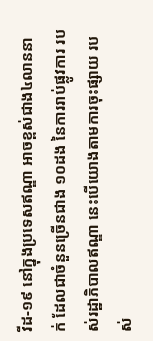វីដ-១៩ នៅក្នុងប្រទេសឥណ្ឌា អាចខ្ពស់ជាង៤លាននាក់ ដែលជាចំនួនច្រើនជាង ១០ដង នៃការរាប់ផ្លូវការ របស់រដ្ឋាភិបាលឥណ្ឌា នេះបើយោងតាមការចុះផ្សាយ របស់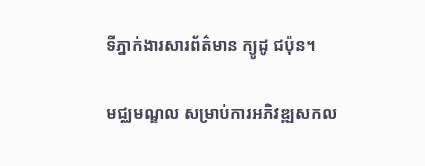ទីភ្នាក់ងារសារព័ត៌មាន ក្យូដូ ជប៉ុន។

មជ្ឈមណ្ឌល សម្រាប់ការអភិវឌ្ឍសកល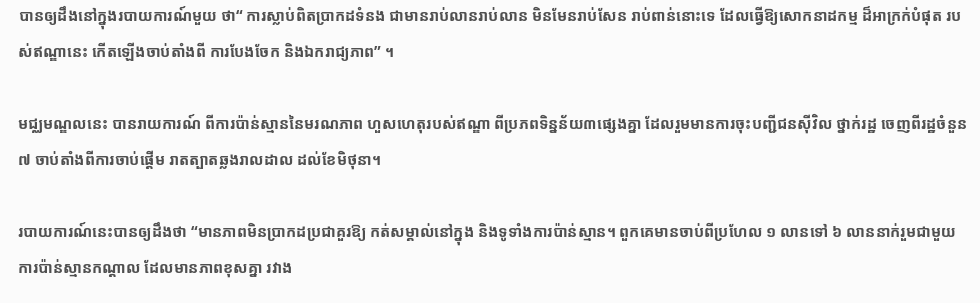បានឲ្យដឹងនៅក្នុងរបាយការណ៍មួយ ថា“ ការស្លាប់ពិតប្រាកដទំនង ជាមានរាប់លានរាប់លាន មិនមែនរាប់សែន រាប់ពាន់នោះទេ ដែលធ្វើឱ្យសោកនាដកម្ម ដ៏អាក្រក់បំផុត របស់ឥណ្ឌានេះ កើតឡើងចាប់តាំងពី ការបែងចែក និងឯករាជ្យភាព” ។

មជ្ឈមណ្ឌលនេះ បានរាយការណ៍ ពីការប៉ាន់ស្មាននៃមរណភាព ហួសហេតុរបស់ឥណ្ឌា ពីប្រភពទិន្នន័យ៣ផ្សេងគ្នា ដែលរួមមានការចុះបញ្ជីជនស៊ីវិល ថ្នាក់រដ្ឋ ចេញពីរដ្ឋចំនួន៧ ចាប់តាំងពីការចាប់ផ្តើម រាតត្បាតឆ្លងរាលដាល ដល់ខែមិថុនា។

របាយការណ៍នេះបានឲ្យដឹងថា “មានភាពមិនប្រាកដប្រជាគួរឱ្យ កត់សម្គាល់នៅក្នុង និងទូទាំងការប៉ាន់ស្មាន។ ពួកគេមានចាប់ពីប្រហែល ១ លានទៅ ៦ លាននាក់រួមជាមួយ ការប៉ាន់ស្មានកណ្តាល ដែលមានភាពខុសគ្នា រវាង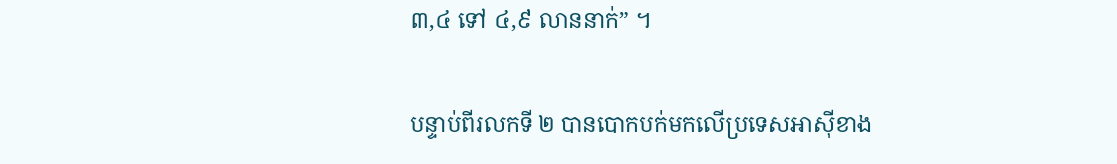៣,៤ ទៅ ៤,៩ លាននាក់” ។

បន្ទាប់ពីរលកទី ២ បានបោកបក់មកលើប្រទេសអាស៊ីខាង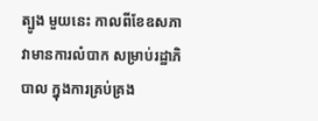ត្បូង មួយនេះ កាលពីខែឧសភា វាមានការលំបាក សម្រាប់រដ្ឋាភិបាល ក្នុងការគ្រប់គ្រង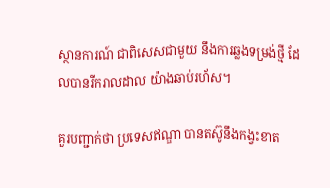ស្ថានការណ៍ ជាពិសេសជាមួយ នឹងការឆ្លងទម្រង់ថ្មី ដែលបានរីករាលដាល យ៉ាងឆាប់រហ័ស។

គួរបញ្ជាក់ថា ប្រទេសឥណ្ឌា បានតស៊ូនឹងកង្វះខាត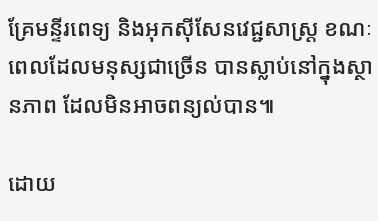គ្រែមន្ទីរពេទ្យ និងអុកស៊ីសែនវេជ្ជសាស្ត្រ ខណៈពេលដែលមនុស្សជាច្រើន បានស្លាប់នៅក្នុងស្ថានភាព ដែលមិនអាចពន្យល់បាន៕

ដោយ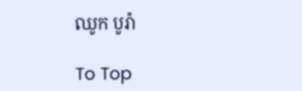ឈូក បូរ៉ា

To Top